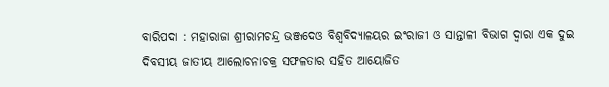ବାରିପଦା : ମହାରାଜା ଶ୍ରୀରାମଚନ୍ଦ୍ର ଭଞ୍ଜଦେଓ ବିଶ୍ୱବିଦ୍ୟାଳୟର ଇଂରାଜୀ ଓ ସାନ୍ତାଳୀ ବିଭାଗ ଦ୍ୱାରା ଏକ ଦୁଇ ଦିବସୀୟ ଜାତୀୟ ଆଲୋଚନାଚକ୍ର ସଫଳତାର ସହିତ ଆୟୋଜିତ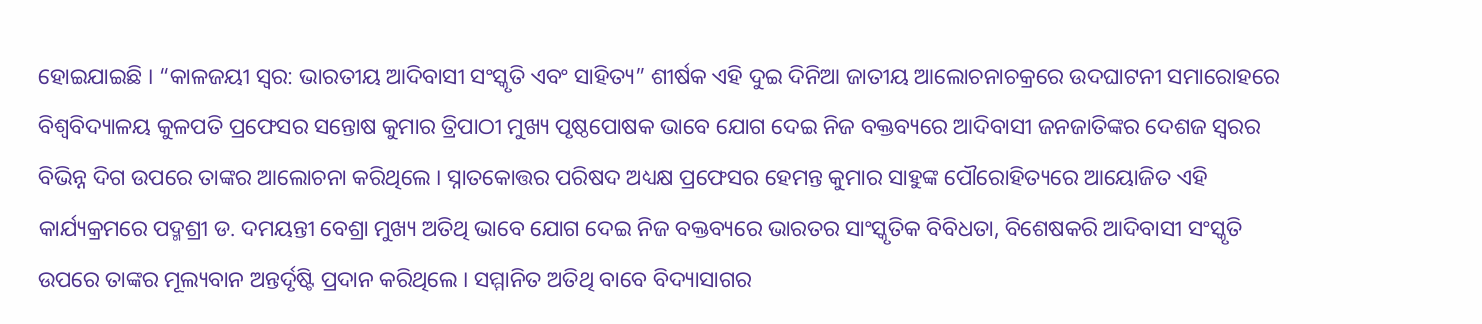ହୋଇଯାଇଛି । “କାଳଜୟୀ ସ୍ୱର: ଭାରତୀୟ ଆଦିବାସୀ ସଂସ୍କୃତି ଏବଂ ସାହିତ୍ୟ” ଶୀର୍ଷକ ଏହି ଦୁଇ ଦିନିଆ ଜାତୀୟ ଆଲୋଚନାଚକ୍ରରେ ଉଦଘାଟନୀ ସମାରୋହରେ ବିଶ୍ୱବିଦ୍ୟାଳୟ କୁଳପତି ପ୍ରଫେସର ସନ୍ତୋଷ କୁମାର ତ୍ରିପାଠୀ ମୁଖ୍ୟ ପୃଷ୍ଠପୋଷକ ଭାବେ ଯୋଗ ଦେଇ ନିଜ ବକ୍ତବ୍ୟରେ ଆଦିବାସୀ ଜନଜାତିଙ୍କର ଦେଶଜ ସ୍ୱରର ବିଭିନ୍ନ ଦିଗ ଉପରେ ତାଙ୍କର ଆଲୋଚନା କରିଥିଲେ । ସ୍ନାତକୋତ୍ତର ପରିଷଦ ଅଧ୍ୟକ୍ଷ ପ୍ରଫେସର ହେମନ୍ତ କୁମାର ସାହୁଙ୍କ ପୌରୋହିତ୍ୟରେ ଆୟୋଜିତ ଏହି କାର୍ଯ୍ୟକ୍ରମରେ ପଦ୍ମଶ୍ରୀ ଡ. ଦମୟନ୍ତୀ ବେଶ୍ରା ମୁଖ୍ୟ ଅତିଥି ଭାବେ ଯୋଗ ଦେଇ ନିଜ ବକ୍ତବ୍ୟରେ ଭାରତର ସାଂସ୍କୃତିକ ବିବିଧତା, ବିଶେଷକରି ଆଦିବାସୀ ସଂସ୍କୃତି ଉପରେ ତାଙ୍କର ମୂଲ୍ୟବାନ ଅନ୍ତର୍ଦୃଷ୍ଟି ପ୍ରଦାନ କରିଥିଲେ । ସମ୍ମାନିତ ଅତିଥି ବାବେ ବିଦ୍ୟାସାଗର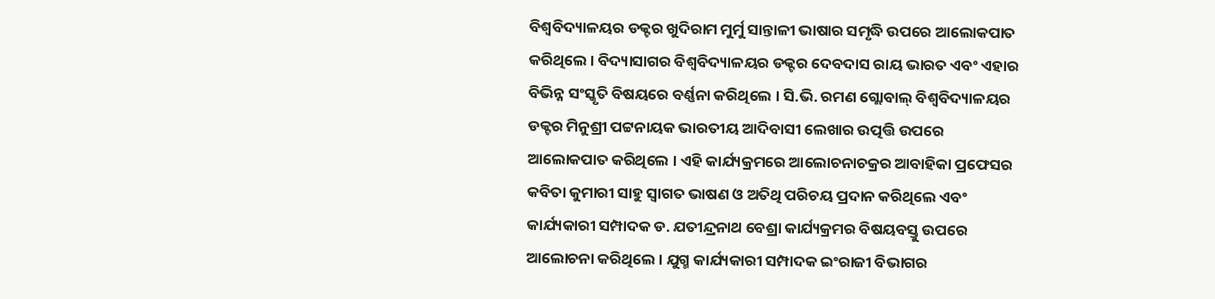ବିଶ୍ୱବିଦ୍ୟାଳୟର ଡକ୍ଟର ଖୁଦିରାମ ମୁର୍ମୁ ସାନ୍ତାଳୀ ଭାଷାର ସମୃଦ୍ଧି ଉପରେ ଆଲୋକପାତ କରିଥିଲେ । ବିଦ୍ୟାସାଗର ବିଶ୍ୱବିଦ୍ୟାଳୟର ଡକ୍ଟର ଦେବଦାସ ରାୟ ଭାରତ ଏବଂ ଏହାର ବିଭିନ୍ନ ସଂସ୍କୃତି ବିଷୟରେ ବର୍ଣ୍ଣନା କରିଥିଲେ । ସି.ଭି. ରମଣ ଗ୍ଲୋବାଲ୍ ବିଶ୍ୱବିଦ୍ୟାଳୟର ଡକ୍ଟର ମିନୁଶ୍ରୀ ପଟ୍ଟନାୟକ ଭାରତୀୟ ଆଦିବାସୀ ଲେଖାର ଉତ୍ପତ୍ତି ଉପରେ ଆଲୋକପାତ କରିଥିଲେ । ଏହି କାର୍ଯ୍ୟକ୍ରମରେ ଆଲୋଚନାଚକ୍ରର ଆବାହିକା ପ୍ରଫେସର କବିତା କୁମାରୀ ସାହୁ ସ୍ୱାଗତ ଭାଷଣ ଓ ଅତିଥି ପରିଚୟ ପ୍ରଦାନ କରିଥିଲେ ଏବଂ କାର୍ଯ୍ୟକାରୀ ସମ୍ପାଦକ ଡ. ଯତୀନ୍ଦ୍ରନାଥ ବେଶ୍ରା କାର୍ଯ୍ୟକ୍ରମର ବିଷୟବସ୍ତୁ ଉପରେ ଆଲୋଚନା କରିଥିଲେ । ଯୁଗ୍ମ କାର୍ଯ୍ୟକାରୀ ସମ୍ପାଦକ ଇଂରାଜୀ ବିଭାଗର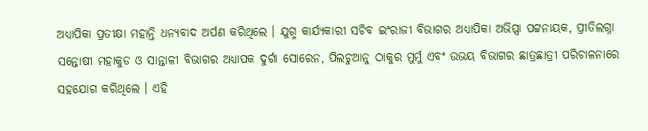ଅଧ୍ୟାପିକା ପ୍ରତୀକ୍ଷା ମହାନ୍ତି ଧନ୍ୟବାଦ ଅର୍ପଣ କରିଥିଲେ । ଯୁଗ୍ମ କାର୍ଯ୍ୟକାରୀ ସଚିବ ଇଂରାଜୀ ବିଭାଗର ଅଧ୍ୟାପିକା ଅଭିପ୍ସା ପଟ୍ଟନାୟକ, ପ୍ରୀତିଲଗ୍ନା ସନ୍ତୋଷୀ ମହାକୁଡ ଓ ସାନ୍ତାଳୀ ବିଭାଗର ଅଧ୍ୟାପକ ଦୁର୍ଗା ସୋରେନ, ପିଲଚୁଆନୁ ଠାକୁର ମୁର୍ମୁ ଏବଂ ଉଭୟ ବିଭାଗର ଛାତ୍ରଛାତ୍ରୀ ପରିଚାଳନାରେ ସହଯୋଗ କରିଥିଲେ । ଏହି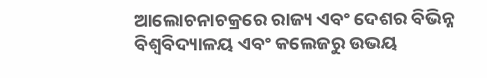ଆଲୋଚନାଚକ୍ରରେ ରାଜ୍ୟ ଏବଂ ଦେଶର ବିଭିନ୍ନ ବିଶ୍ୱବିଦ୍ୟାଳୟ ଏବଂ କଲେଜରୁ ଉଭୟ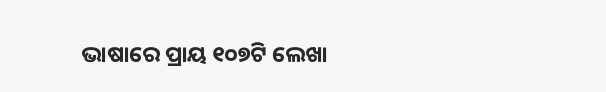ଭାଷାରେ ପ୍ରାୟ ୧୦୭ଟି ଲେଖା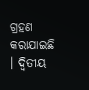ଗ୍ରହଣ କରାଯାଇଛି । ଦ୍ୱିତୀୟ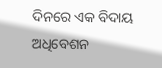ଦିନରେ ଏକ ବିଦାୟ ଅଧିବେଶନ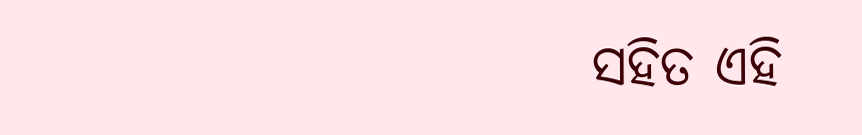ସହିତ ଏହି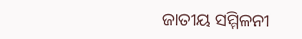ଜାତୀୟ ସମ୍ମିଳନୀ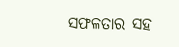ସଫଳତାର ସହ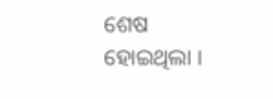ଶେଷ ହୋଇଥିଲା ।